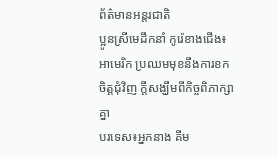ព័ត៌មានអន្តរជាតិ
ប្អូនស្រីមេដឹកនាំ កូរ៉េខាងជើង៖អាមេរិក ប្រឈមមុខនឹងការខកចិត្តជុំវិញ ក្តីសង្ឃឹមពីកិច្ចពិភាក្សាគ្នា
បរទេស៖អ្នកនាង គីម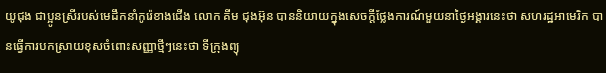យូជុង ជាប្អូនស្រីរបស់មេដឹកនាំកូរ៉េខាងជើង លោក គីម ជុងអ៊ុន បាននិយាយក្នុងសេចក្តីថ្លែងការណ៍មួយនាថ្ងៃអង្គារនេះថា សហរដ្ឋអាមេរិក បានធ្វើការបកស្រាយខុសចំពោះសញ្ញាថ្មីៗនេះថា ទីក្រុងព្យុ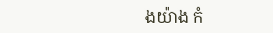ងយ៉ាង កំ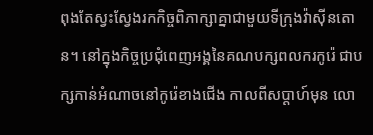ពុងតែស្វះស្វែងរកកិច្ចពិភាក្សាគ្នាជាមួយទីក្រុងវ៉ាស៊ីនតោន។ នៅក្នុងកិច្ចប្រជុំពេញអង្គនៃគណបក្សពលករកូរ៉េ ជាបក្សកាន់អំណាចនៅកូរ៉េខាងជើង កាលពីសប្ដាហ៍មុន លោ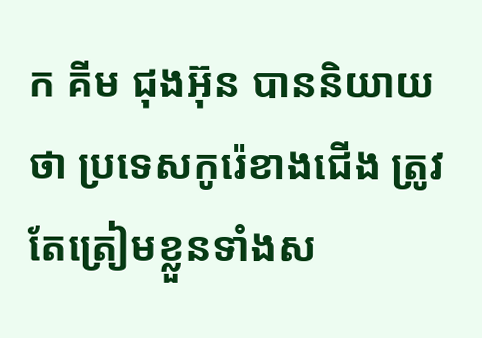ក គីម ជុងអ៊ុន បាននិយាយថា ប្រទេសកូរ៉េខាងជើង ត្រូវតែត្រៀមខ្លួនទាំងស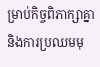ម្រាប់កិច្ចពិភាក្សាគ្នា និងការប្រឈមមុ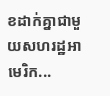ខដាក់គ្នាជាមួយសហរដ្ឋអាមេរិក...